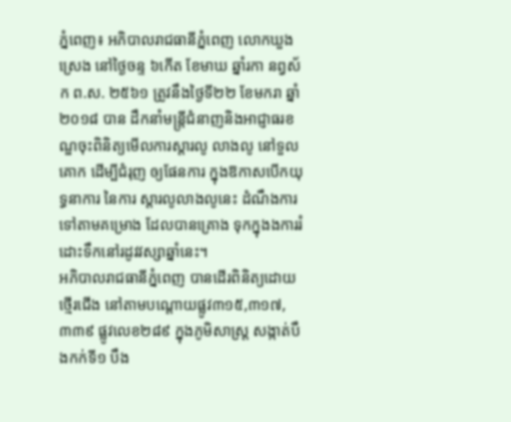ភ្នំពេញ៖ អភិបាលរាជធានីភ្នំពេញ លោកឃួង ស្រេង នៅថ្ងៃចន្ទ ៦កើត ខែមាឃ ឆ្នាំរកា នព្វស័ក ព.ស. ២៥៦១ ត្រូវនឹងថ្ងៃទី២២ ខែមករា ឆ្នាំ២០១៨ បាន ដឹកនាំមន្ត្រីជំនាញនិងអាជ្ញាធរខណ្ឌចុះពិនិត្យមើលការស្តារលូ លាងលូ នៅទួលគោក ដើម្បីជំរុញ ឲ្យផែនការ ក្នុងឱកាសបើកយុទ្ធនាការ នៃការ ស្តារលូលាងលូនេះ ដំណឹងការទៅតាមគម្រោង ដែលបានគ្រោង ទុកក្នុងងការរំដោះទឹកនៅរដូវវស្សាឆ្នាំនេះ។
អភិបាលរាជធានីភ្នំពេញ បានដើរពិនិត្យដោយថ្មើរជើង នៅតាមបណ្តោយផ្លូវ៣១៥,៣១៧,៣៣៩ ផ្លូវលេខ២៨៩ ក្នុងភូមិសាស្រ្ត សង្កាត់បឹងកក់ទី១ បឹង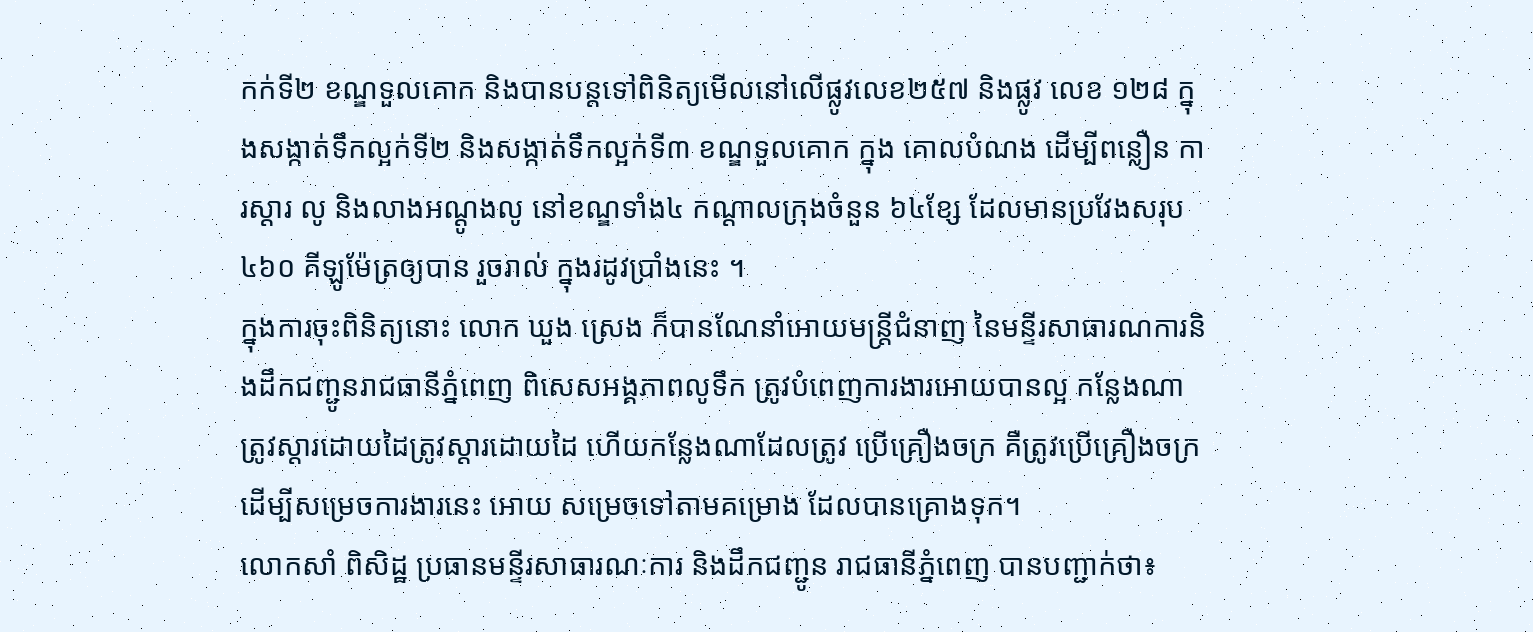កក់ទី២ ខណ្ឌទួលគោក និងបានបន្តទៅពិនិត្យមើលនៅលើផ្លូវលេខ២៥៧ និងផ្លូវ លេខ ១២៨ ក្នុងសង្កាត់ទឹកល្អក់ទី២ និងសង្កាត់ទឹកល្អក់ទី៣ ខណ្ឌទួលគោក ក្នុង គោលបំណង ដើម្បីពន្លឿន ការស្ដារ លូ និងលាងអណ្ដូងលូ នៅខណ្ឌទាំង៤ កណ្ដាលក្រុងចំនួន ៦៤ខ្សែ ដែលមានប្រវែងសរុប ៤៦០ គីឡូម៉ែត្រឲ្យបាន រួចរាល់ ក្នុងរដូវប្រាំងនេះ ។
ក្នុងការចុះពិនិត្យនោះ លោក ឃួង ស្រេង ក៏បានណែនាំអោយមន្ត្រីជំនាញ នៃមន្ទីរសាធារណការនិងដឹកជញ្ជូនរាជធានីភ្នំពេញ ពិសេសអង្គភាពលូទឹក ត្រូវបំពេញការងារអោយបានល្អ កន្លែងណាត្រូវស្តារដោយដៃត្រូវស្តារដោយដៃ ហើយកន្លែងណាដែលត្រូវ ប្រើគ្រឿងចក្រ គឺត្រូវប្រើគ្រឿងចក្រ ដើម្បីសម្រេចការងារនេះ អោយ សម្រេចទៅតាមគម្រោង ដែលបានគ្រោងទុក។
លោកសាំ ពិសិដ្ឋ ប្រធានមន្ទីរសាធារណៈការ និងដឹកជញ្ជូន រាជធានីភ្នំពេញ បានបញ្ជាក់ថា៖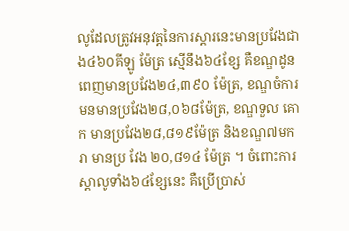លូដែលត្រូវអនុវត្តនៃការស្តារនេះមានប្រវែងជាង៤៦០គីឡូ ម៉ែត្រ ស្មើនឹង៦៤ខ្សែ គឺខណ្ឌដូនពេញមានប្រវែង២៤,៣៩០ ម៉ែត្រ, ខណ្ឌចំការមនមានប្រវែង២៨,០៦៨ម៉ែត្រ, ខណ្ឌទួល គោក មានប្រវែង២៨,៨១៩ម៉ែត្រ និងខណ្ឌ៧មករា មានប្រ វែង ២០,៨១៤ ម៉ែត្រ ។ ចំពោះការស្តាលូទាំង៦៤ខ្សែនេះ គឺប្រើប្រាស់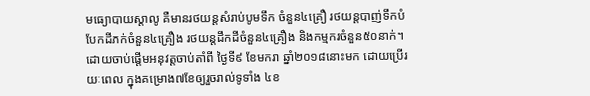មធ្យោបាយស្តាលូ គឺមានរថយន្តសំរាប់បូមទឹក ចំនួន៤គ្រឿ រថយន្តបាញ់ទឹកបំបែកដីភក់ចំនួន៤គ្រឿង រថយន្តដឹកដីចំនួន៤គ្រឿង និងកម្មករចំនួន៥០នាក់។ ដោយចាប់ផ្តើមអនុវត្ដចាប់តាំពី ថ្ងៃទី៩ ខែមករា ឆ្នាំ២០១៨នោះមក ដោយប្រើរយៈពេល ក្នុងគម្រោង៧ខែឲ្យរួចរាល់ទូទាំង ៤ខ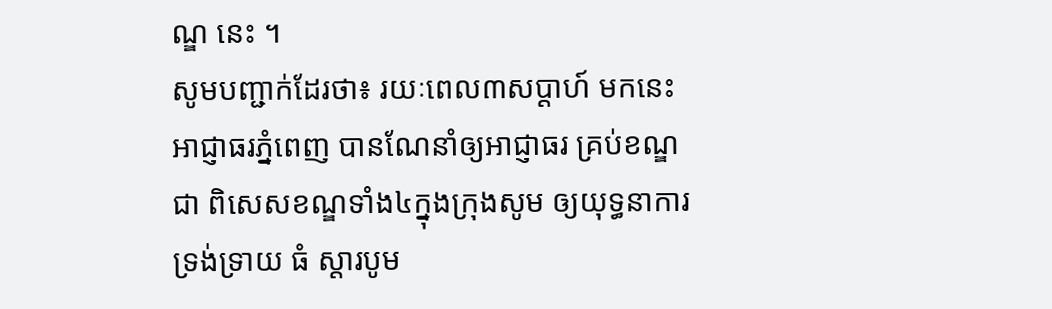ណ្ឌ នេះ ។
សូមបញ្ជាក់ដែរថា៖ រយៈពេល៣សប្ដាហ៍ មកនេះ អាជ្ញាធរភ្នំពេញ បានណែនាំឲ្យអាជ្ញាធរ គ្រប់ខណ្ឌ ជា ពិសេសខណ្ឌទាំង៤ក្នុងក្រុងសូម ឲ្យយុទ្ធនាការទ្រង់ទ្រាយ ធំ ស្តារបូម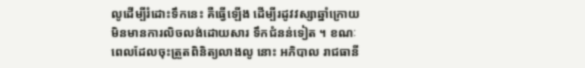លូដើម្បីរំដោះទឹកនេះ គឺធ្វើឡើង ដើម្បីរដូវវស្សាឆ្នាំក្រោយមិនមានការលិចលង់ដោយសារ ទឹកជំនន់ទៀត ។ ខណៈពេលដែលចុះត្រួតពិនិត្យលាងលូ នោះ អភិបាល រាជធានី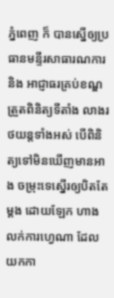ភ្នំពេញ ក៏ បានស្នើឲ្យប្រធានមន្ទីរសាធារណការ និង អាជ្ញាធរគ្រប់ខណ្ឌ ត្រួតពិនិត្យទីតាំង លាងរថយន្តទាំងអស់ បើពិនិត្យទៅមិនឃើញមានអាង ចម្រុះទេស្នើរឲ្យបិតតែម្តង ដោយឡែក ហាងលក់ការហ្វេណា ដែលយកកា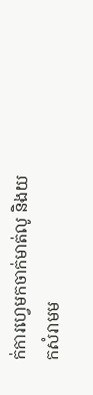ក់ការហ្វេមកចាក់មាត់លូ និងយកសំរាមម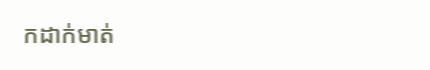កដាក់មាត់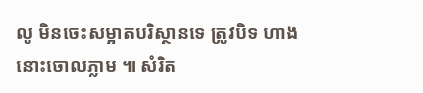លូ មិនចេះសម្អាតបរិស្ថានទេ ត្រូវបិទ ហាងនោះចោលភ្លាម ៕ សំរិត